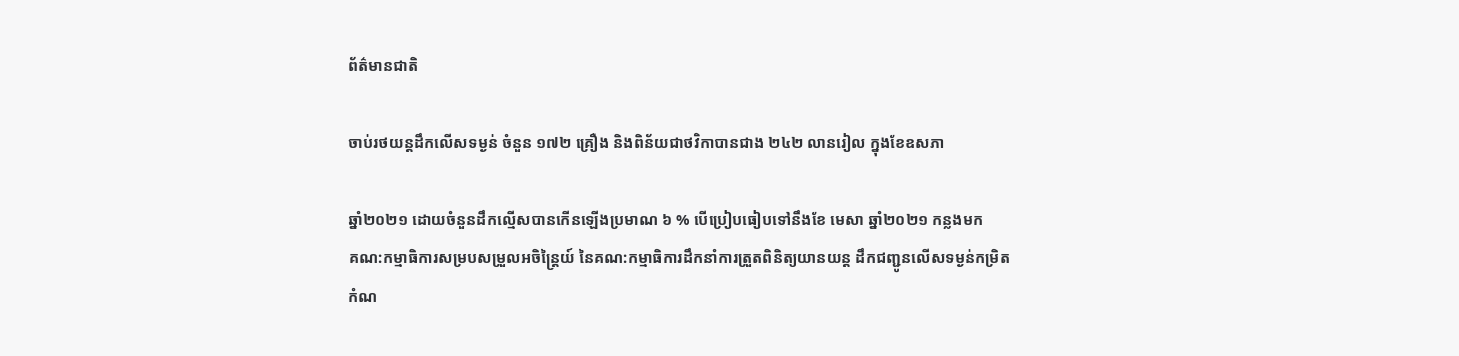ព័ត៌មានជាតិ

ចាប់រថយន្តដឹកលើសទម្ងន់ ចំនួន ១៧២ គ្រឿង និងពិន័យជាថវិកាបានជាង ២៤២ លានរៀល ក្នុងខែឧសភា

ឆ្នាំ២០២១ ដោយចំនួនដឹកល្មើសបានកើនឡើងប្រមាណ ៦ % បើប្រៀបធៀបទៅនឹងខែ មេសា ឆ្នាំ២០២១ កន្លងមក
គណ:កម្មាធិការសម្របសម្រួលអចិន្ត្រៃយ៍ នៃគណ:កម្មាធិការដឹកនាំការត្រួតពិនិត្យយានយន្ត ដឹកជញ្ជូនលើសទម្ងន់កម្រិតកំណ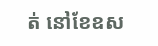ត់ នៅខែឧស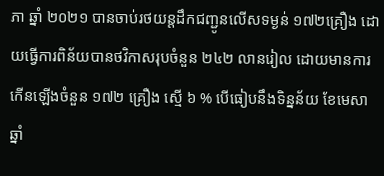ភា ឆ្នាំ ២០២១ បានចាប់រថយន្តដឹកជញ្ជូនលើសទម្ងន់ ១៧២គ្រឿង ដោយធ្វើការពិន័យបានថវិកាសរុបចំនួន ២៤២ លានរៀល ដោយមានការកើនឡើងចំនួន ១៧២ គ្រឿង ស្មើ ៦ % បើធៀបនឹងទិន្នន័យ ខែមេសា ឆ្នាំ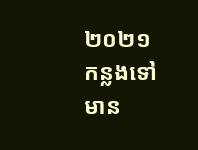២០២១ កន្លងទៅ មាន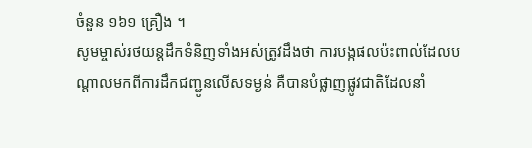ចំនួន ១៦១ គ្រឿង ។
សូមម្ចាស់រថយន្តដឹកទំនិញទាំងអស់ត្រូវដឹងថា ការបង្កផលប៉ះពាល់ដែលបណ្តាលមកពីការដឹកជញ្ជូនលើសទម្ងន់ គឺបានបំផ្លាញផ្លូវជាតិដែលនាំ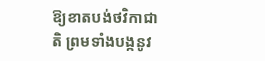ឱ្យខាតបង់ថវិកាជាតិ ព្រមទាំងបង្កនូវ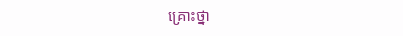គ្រោះថ្នា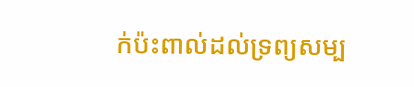ក់ប៉ះពាល់ដល់ទ្រព្យសម្ប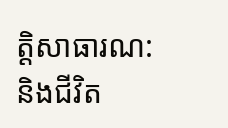ត្តិសាធារណ: និងជីវិត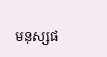មនុស្សផ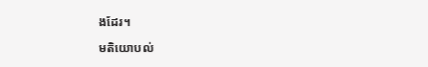ងដែរ។

មតិយោបល់